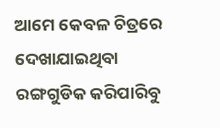ଆମେ କେବଳ ଚିତ୍ରରେ ଦେଖାଯାଇଥିବା ରଙ୍ଗଗୁଡିକ କରିପାରିବୁ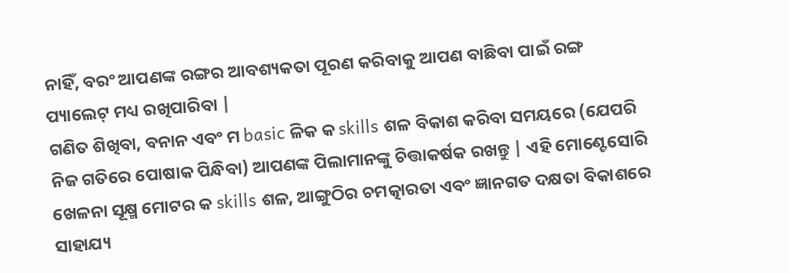ନାହିଁ, ବରଂ ଆପଣଙ୍କ ରଙ୍ଗର ଆବଶ୍ୟକତା ପୂରଣ କରିବାକୁ ଆପଣ ବାଛିବା ପାଇଁ ରଙ୍ଗ ପ୍ୟାଲେଟ୍ ମଧ୍ୟ ରଖିପାରିବା |
ଗଣିତ ଶିଖିବା, ବନାନ ଏବଂ ମ basic ଳିକ କ skills ଶଳ ବିକାଶ କରିବା ସମୟରେ (ଯେପରି ନିଜ ଗତିରେ ପୋଷାକ ପିନ୍ଧିବା) ଆପଣଙ୍କ ପିଲାମାନଙ୍କୁ ଚିତ୍ତାକର୍ଷକ ରଖନ୍ତୁ | ଏହି ମୋଣ୍ଟେସୋରି ଖେଳନା ସୂକ୍ଷ୍ମ ମୋଟର କ skills ଶଳ, ଆଙ୍ଗୁଠିର ଚମତ୍କାରତା ଏବଂ ଜ୍ଞାନଗତ ଦକ୍ଷତା ବିକାଶରେ ସାହାଯ୍ୟ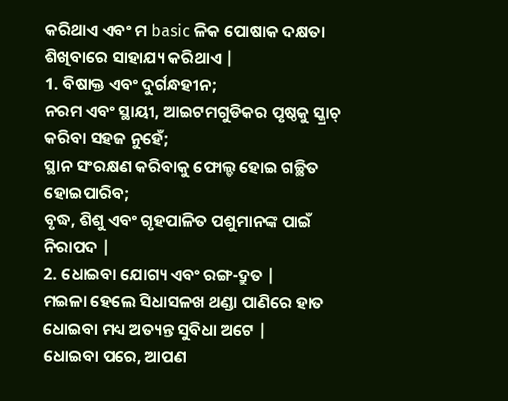କରିଥାଏ ଏବଂ ମ basic ଳିକ ପୋଷାକ ଦକ୍ଷତା ଶିଖିବାରେ ସାହାଯ୍ୟ କରିଥାଏ |
1. ବିଷାକ୍ତ ଏବଂ ଦୁର୍ଗନ୍ଧହୀନ;
ନରମ ଏବଂ ସ୍ଥାୟୀ, ଆଇଟମଗୁଡିକର ପୃଷ୍ଠକୁ ସ୍କ୍ରାଚ୍ କରିବା ସହଜ ନୁହେଁ;
ସ୍ଥାନ ସଂରକ୍ଷଣ କରିବାକୁ ଫୋଲ୍ଡ ହୋଇ ଗଚ୍ଛିତ ହୋଇପାରିବ;
ବୃଦ୍ଧ, ଶିଶୁ ଏବଂ ଗୃହପାଳିତ ପଶୁମାନଙ୍କ ପାଇଁ ନିରାପଦ |
2. ଧୋଇବା ଯୋଗ୍ୟ ଏବଂ ରଙ୍ଗ-ଦ୍ରୁତ |
ମଇଳା ହେଲେ ସିଧାସଳଖ ଥଣ୍ଡା ପାଣିରେ ହାତ ଧୋଇବା ମଧ୍ୟ ଅତ୍ୟନ୍ତ ସୁବିଧା ଅଟେ |
ଧୋଇବା ପରେ, ଆପଣ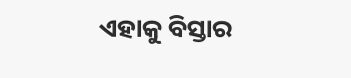ଏହାକୁ ବିସ୍ତାର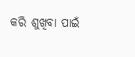କରି ଶୁଖିବା ପାଇଁ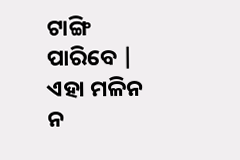ଟାଙ୍ଗି ପାରିବେ |
ଏହା ମଳିନ ନ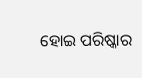ହୋଇ ପରିଷ୍କାର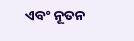ଏବଂ ନୂତନ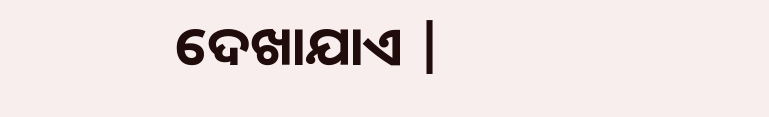ଦେଖାଯାଏ |